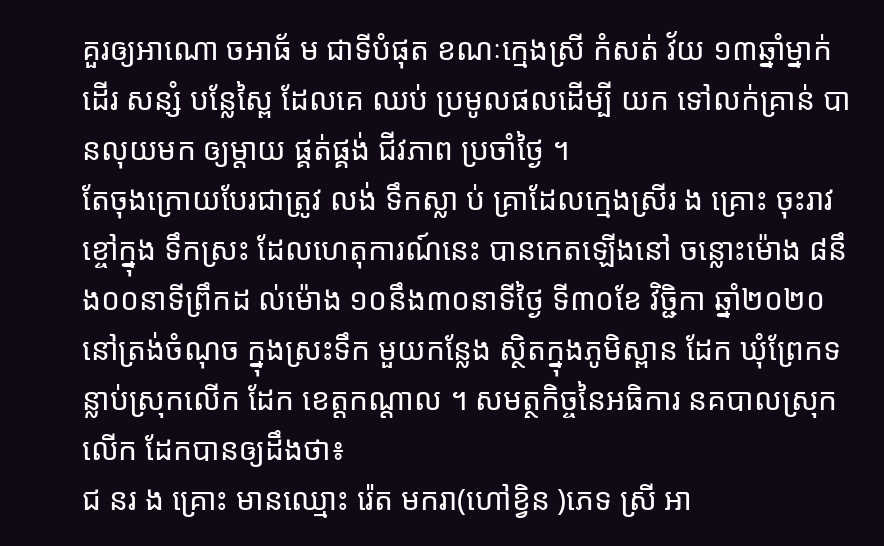គួរឲ្យអាណោ ចអាធ័ ម ជាទីបំផុត ខណៈក្មេងស្រី កំសត់ វ័យ ១៣ឆ្នាំម្នាក់ដេីរ សន្សំ បន្លែស្ពៃ ដែលគេ ឈប់ ប្រមូលផលដេីម្បី យក ទៅលក់គ្រាន់ បានលុយមក ឲ្យម្តាយ ផ្គត់ផ្គង់ ជីវភាព ប្រចាំថ្ងៃ ។
តែចុងក្រោយបែរជាត្រូវ លង់ ទឹកស្លា ប់ គ្រាដែលក្មេងស្រីរ ង គ្រោះ ចុះរាវ ខ្ចៅក្នុង ទឹកស្រះ ដែលហេតុការណ៍នេះ បានកេតឡេីងនៅ ចន្លោះម៉ោង ៨នឹង០០នាទីព្រឹកដ ល់ម៉ោង ១០នឹង៣០នាទីថ្ងៃ ទី៣០ខែ វិច្ជិកា ឆ្នាំ២០២០
នៅត្រង់ចំណុច ក្នុងស្រះទឹក មួយកន្លែង ស្ថិតក្នុងភូមិស្ពាន ដែក ឃុំព្រែកទន្លាប់ស្រុកលើក ដែក ខេត្តកណ្តាល ។ សមត្ថកិច្ចនៃអធិការ នគបាលស្រុកលេីក ដែកបានឲ្យដឹងថា៖
ជ នរ ង គ្រោះ មានឈ្មោះ រ៉េត មករា(ហៅខ្វិន )ភេទ ស្រី អា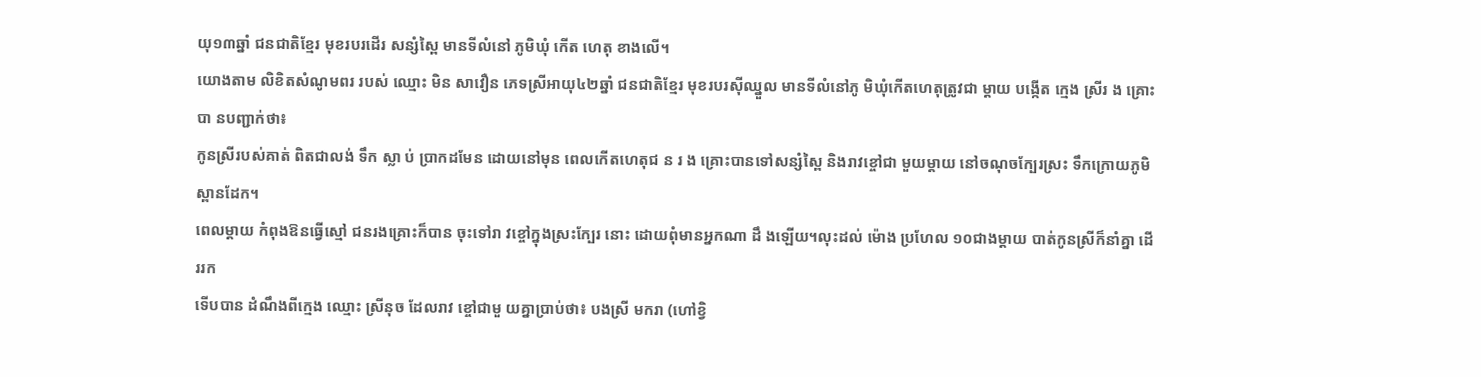យុ១៣ឆ្នាំ ជនជាតិខ្មែរ មុខរបរដើរ សន្សំស្ពៃ មានទីលំនៅ ភូមិឃុំ កើត ហេតុ ខាងលើ។
យោងតាម លិខិតសំណូមពរ របស់ ឈ្មោះ មិន សាវឿន ភេទស្រីអាយុ៤២ឆ្នាំ ជនជាតិខ្មែរ មុខរបរស៊ីឈ្នួល មានទីលំនៅភូ មិឃុំកើតហេតុត្រូវជា ម្តាយ បង្កើត ក្មេង ស្រីរ ង គ្រោះបា នបញ្ជាក់ថា៖
កូនស្រីរបស់គាត់ ពិតជាលង់ ទឹក ស្លា ប់ ប្រាកដមែន ដោយនៅមុន ពេលកើតហេតុជ ន រ ង គ្រោះបានទៅសន្សំស្ពៃ និងរាវខ្ចៅជា មួយម្តាយ នៅចណុចក្បែរស្រះ ទឹកក្រោយភូមិស្ពានដែក។
ពេលម្តាយ កំពុងឱនធ្វើស្មៅ ជនរងគ្រោះក៏បាន ចុះទៅរា វខ្ចៅក្នុងស្រះក្បែរ នោះ ដោយពុំមានអ្នកណា ដឹ ងឡើយ។លុះដល់ ម៉ោង ប្រហែល ១០ជាងម្តាយ បាត់កូនស្រីក៏នាំគ្នា ដើររក
ទើបបាន ដំណឹងពីក្មេង ឈ្មោះ ស្រីនុច ដែលរាវ ខ្ចៅជាមួ យគ្នាប្រាប់ថា៖ បងស្រី មករា (ហៅខ្វិ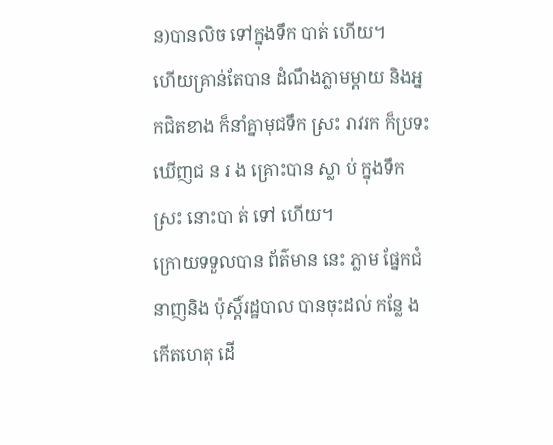ន)បានលិច ទៅក្នុងទឹក បាត់ ហើយ។
ហេីយគ្រាន់តែបាន ដំណឹងភ្លាមម្តាយ និងអ្នកជិតខាង ក៏នាំគ្នាមុជទឹក ស្រះ រាវរក ក៏ប្រទះឃេីញជ ន រ ង គ្រោះបាន ស្លា ប់ ក្នុងទឹកស្រះ នោះបា ត់ ទៅ ហើយ។
ក្រោយទទួលបាន ព័ត៌មាន នេះ ភ្លាម ផ្នែកជំនាញនិង ប៉ុស្តិ៍រដ្ឋបាល បានចុះដល់ កន្លែ ងកើតហេតុ ដើ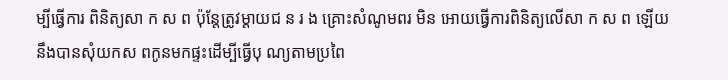ម្បីធ្វើការ ពិនិត្យសា ក ស ព ប៉ុន្តែត្រូវម្តាយជ ន រ ង គ្រោះសំណូមពរ មិន អោយធ្វើការពិនិត្យលើសា ក ស ព ឡើយ នឹងបានសុំយកស ពកូនមកផ្ទះដើម្បីធ្វើបុ ណ្យតាមប្រពៃ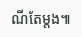ណីតែម្ដង៕